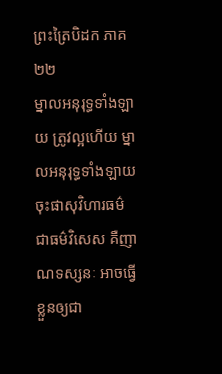ព្រះត្រៃបិដក ភាគ ២២
ម្នាលអនុរុទ្ធទាំងឡាយ ត្រូវល្អហើយ ម្នាលអនុរុទ្ធទាំងឡាយ ចុះផាសុវិហារធម៌ ជាធម៌វិសេស គឺញាណទស្សនៈ អាចធ្វើខ្លួនឲ្យជា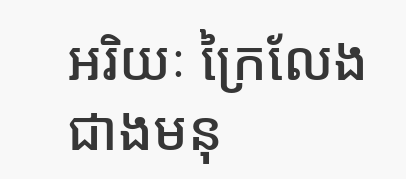អរិយៈ ក្រៃលែងជាងមនុ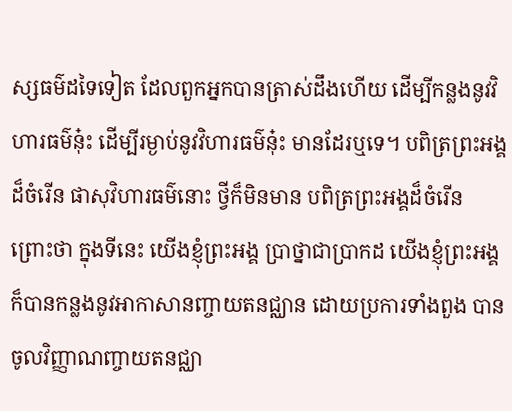ស្សធម៌ដទៃទៀត ដែលពួកអ្នកបានត្រាស់ដឹងហើយ ដើម្បីកន្លងនូវវិហារធម៌នុ៎ះ ដើម្បីរម្ងាប់នូវវិហារធម៌នុ៎ះ មានដែរឬទេ។ បពិត្រព្រះអង្គដ៏ចំរើន ផាសុវិហារធម៌នោះ ថ្វីក៏មិនមាន បពិត្រព្រះអង្គដ៏ចំរើន ព្រោះថា ក្នុងទីនេះ យើងខ្ញុំព្រះអង្គ ប្រាថ្នាជាប្រាកដ យើងខ្ញុំព្រះអង្គ ក៏បានកន្លងនូវអាកាសានញ្ចាយតនជ្ឈាន ដោយប្រការទាំងពួង បានចូលវិញ្ញាណញ្ចាយតនជ្ឈា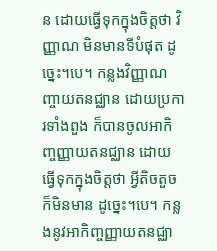ន ដោយធ្វើទុកក្នុងចិត្តថា វិញ្ញាណ មិនមានទីបំផុត ដូច្នេះ។បេ។ កន្លងវិញ្ញាណញ្ចាយតនជ្ឈាន ដោយប្រការទាំងពួង ក៏បានចូលអាកិញ្ចញ្ញាយតនជ្ឈាន ដោយធ្វើទុកក្នុងចិត្តថា អ្វីតិចតួចក៏មិនមាន ដូច្នេះ។បេ។ កន្លងនូវអាកិញ្ចញ្ញាយតនជ្ឈា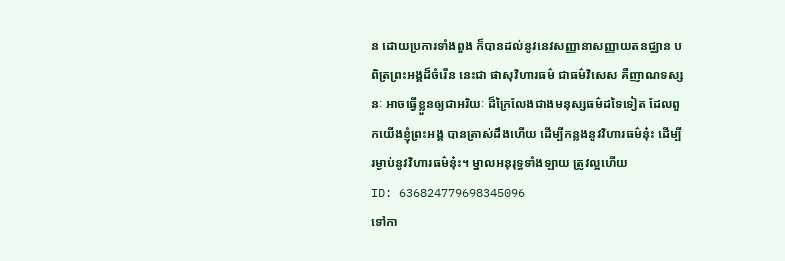ន ដោយប្រការទាំងពួង ក៏បានដល់នូវនេវសញ្ញានាសញ្ញាយតនជ្ឈាន បពិត្រព្រះអង្គដ៏ចំរើន នេះជា ផាសុវិហារធម៌ ជាធម៌វិសេស គឺញាណទស្សនៈ អាចធ្វើខ្លួនឲ្យជាអរិយៈ ដ៏ក្រៃលែងជាងមនុស្សធម៌ដទៃទៀត ដែលពួកយើងខ្ញុំព្រះអង្គ បានត្រាស់ដឹងហើយ ដើម្បីកន្លងនូវវិហារធម៌នុ៎ះ ដើម្បីរម្ងាប់នូវវិហារធម៌នុ៎ះ។ ម្នាលអនុរុទ្ធទាំងឡាយ ត្រូវល្អហើយ
ID: 636824779698345096
ទៅកា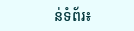ន់ទំព័រ៖